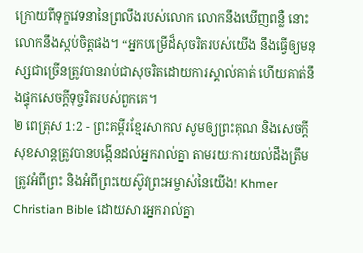ក្រោយពីទុក្ខវេទនានៃព្រលឹងរបស់លោក លោកនឹងឃើញពន្លឺ នោះលោកនឹងស្កប់ចិត្តផង។ “អ្នកបម្រើដ៏សុចរិតរបស់យើង នឹងធ្វើឲ្យមនុស្សជាច្រើនត្រូវបានរាប់ជាសុចរិតដោយការស្គាល់គាត់ ហើយគាត់នឹងផ្ទុកសេចក្ដីទុច្ចរិតរបស់ពួកគេ។
២ ពេត្រុស 1:2 - ព្រះគម្ពីរខ្មែរសាកល សូមឲ្យព្រះគុណ និងសេចក្ដីសុខសាន្តត្រូវបានបង្កើនដល់អ្នករាល់គ្នា តាមរយៈការយល់ដឹងត្រឹមត្រូវអំពីព្រះ និងអំពីព្រះយេស៊ូវព្រះអម្ចាស់នៃយើង! Khmer Christian Bible ដោយសារអ្នករាល់គ្នា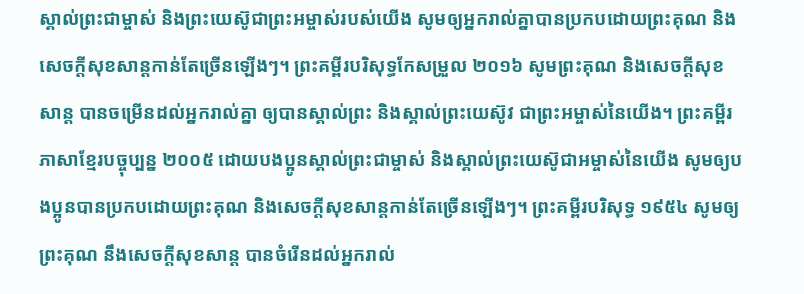ស្គាល់ព្រះជាម្ចាស់ និងព្រះយេស៊ូជាព្រះអម្ចាស់របស់យើង សូមឲ្យអ្នករាល់គ្នាបានប្រកបដោយព្រះគុណ និងសេចក្ដីសុខសាន្ដកាន់តែច្រើនឡើងៗ។ ព្រះគម្ពីរបរិសុទ្ធកែសម្រួល ២០១៦ សូមព្រះគុណ និងសេចក្ដីសុខសាន្ត បានចម្រើនដល់អ្នករាល់គ្នា ឲ្យបានស្គាល់ព្រះ និងស្គាល់ព្រះយេស៊ូវ ជាព្រះអម្ចាស់នៃយើង។ ព្រះគម្ពីរភាសាខ្មែរបច្ចុប្បន្ន ២០០៥ ដោយបងប្អូនស្គាល់ព្រះជាម្ចាស់ និងស្គាល់ព្រះយេស៊ូជាអម្ចាស់នៃយើង សូមឲ្យបងប្អូនបានប្រកបដោយព្រះគុណ និងសេចក្ដីសុខសាន្តកាន់តែច្រើនឡើងៗ។ ព្រះគម្ពីរបរិសុទ្ធ ១៩៥៤ សូមឲ្យព្រះគុណ នឹងសេចក្ដីសុខសាន្ត បានចំរើនដល់អ្នករាល់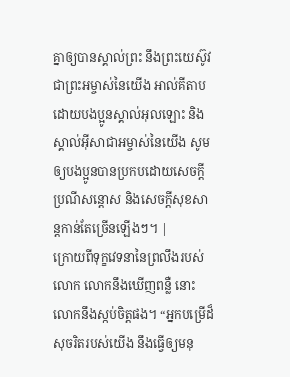គ្នាឲ្យបានស្គាល់ព្រះ នឹងព្រះយេស៊ូវ ជាព្រះអម្ចាស់នៃយើង អាល់គីតាប ដោយបងប្អូនស្គាល់អុលឡោះ និងស្គាល់អ៊ីសាជាអម្ចាស់នៃយើង សូមឲ្យបងប្អូនបានប្រកបដោយសេចក្តីប្រណីសន្តោស និងសេចក្ដីសុខសាន្ដកាន់តែច្រើនឡើងៗ។ |
ក្រោយពីទុក្ខវេទនានៃព្រលឹងរបស់លោក លោកនឹងឃើញពន្លឺ នោះលោកនឹងស្កប់ចិត្តផង។ “អ្នកបម្រើដ៏សុចរិតរបស់យើង នឹងធ្វើឲ្យមនុ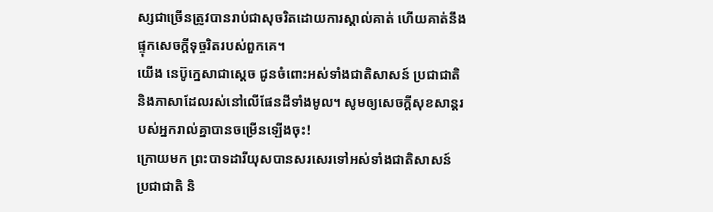ស្សជាច្រើនត្រូវបានរាប់ជាសុចរិតដោយការស្គាល់គាត់ ហើយគាត់នឹងផ្ទុកសេចក្ដីទុច្ចរិតរបស់ពួកគេ។
យើង នេប៊ូក្នេសាជាស្ដេច ជូនចំពោះអស់ទាំងជាតិសាសន៍ ប្រជាជាតិ និងភាសាដែលរស់នៅលើផែនដីទាំងមូល។ សូមឲ្យសេចក្ដីសុខសាន្តរបស់អ្នករាល់គ្នាបានចម្រើនឡើងចុះ!
ក្រោយមក ព្រះបាទដារីយុសបានសរសេរទៅអស់ទាំងជាតិសាសន៍ ប្រជាជាតិ និ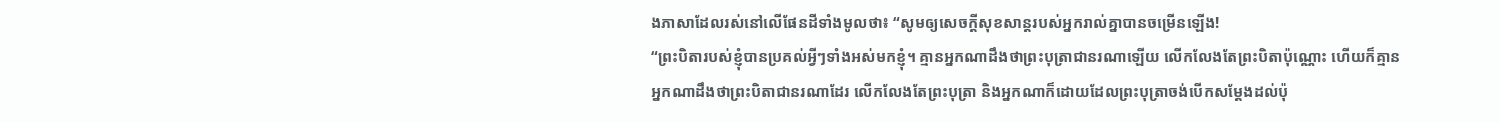ងភាសាដែលរស់នៅលើផែនដីទាំងមូលថា៖ “សូមឲ្យសេចក្ដីសុខសាន្តរបស់អ្នករាល់គ្នាបានចម្រើនឡើង!
“ព្រះបិតារបស់ខ្ញុំបានប្រគល់អ្វីៗទាំងអស់មកខ្ញុំ។ គ្មានអ្នកណាដឹងថាព្រះបុត្រាជានរណាឡើយ លើកលែងតែព្រះបិតាប៉ុណ្ណោះ ហើយក៏គ្មានអ្នកណាដឹងថាព្រះបិតាជានរណាដែរ លើកលែងតែព្រះបុត្រា និងអ្នកណាក៏ដោយដែលព្រះបុត្រាចង់បើកសម្ដែងដល់ប៉ុ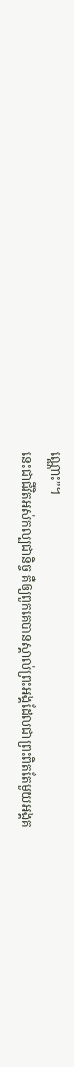ណ្ណោះ”។
នេះជាជីវិតអស់កល្បជានិច្ច គឺឲ្យពួកគេបានស្គាល់ព្រះអង្គដែលជាព្រះពិតតែមួយអង្គគ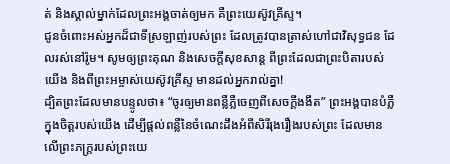ត់ និងស្គាល់ម្នាក់ដែលព្រះអង្គចាត់ឲ្យមក គឺព្រះយេស៊ូវគ្រីស្ទ។
ជូនចំពោះអស់អ្នកដ៏ជាទីស្រឡាញ់របស់ព្រះ ដែលត្រូវបានត្រាស់ហៅជាវិសុទ្ធជន ដែលរស់នៅរ៉ូម។ សូមឲ្យព្រះគុណ និងសេចក្ដីសុខសាន្ត ពីព្រះដែលជាព្រះបិតារបស់យើង និងពីព្រះអម្ចាស់យេស៊ូវគ្រីស្ទ មានដល់អ្នករាល់គ្នា!
ដ្បិតព្រះដែលមានបន្ទូលថា៖ “ចូរឲ្យមានពន្លឺភ្លឺចេញពីសេចក្ដីងងឹត” ព្រះអង្គបានបំភ្លឺក្នុងចិត្តរបស់យើង ដើម្បីផ្ដល់ពន្លឺនៃចំណេះដឹងអំពីសិរីរុងរឿងរបស់ព្រះ ដែលមានលើព្រះភក្ត្ររបស់ព្រះយេ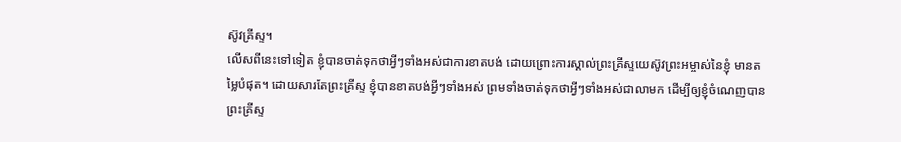ស៊ូវគ្រីស្ទ។
លើសពីនេះទៅទៀត ខ្ញុំបានចាត់ទុកថាអ្វីៗទាំងអស់ជាការខាតបង់ ដោយព្រោះការស្គាល់ព្រះគ្រីស្ទយេស៊ូវព្រះអម្ចាស់នៃខ្ញុំ មានតម្លៃបំផុត។ ដោយសារតែព្រះគ្រីស្ទ ខ្ញុំបានខាតបង់អ្វីៗទាំងអស់ ព្រមទាំងចាត់ទុកថាអ្វីៗទាំងអស់ជាលាមក ដើម្បីឲ្យខ្ញុំចំណេញបានព្រះគ្រីស្ទ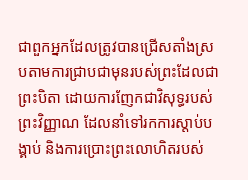ជាពួកអ្នកដែលត្រូវបានជ្រើសតាំងស្របតាមការជ្រាបជាមុនរបស់ព្រះដែលជាព្រះបិតា ដោយការញែកជាវិសុទ្ធរបស់ព្រះវិញ្ញាណ ដែលនាំទៅរកការស្ដាប់បង្គាប់ និងការប្រោះព្រះលោហិតរបស់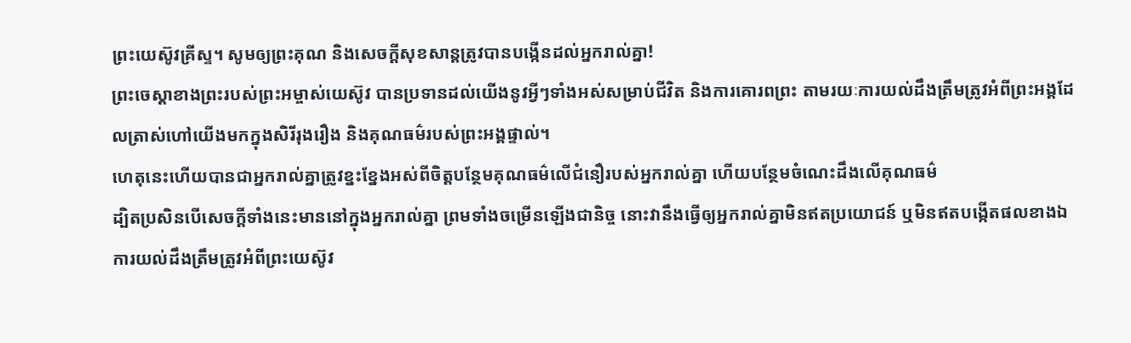ព្រះយេស៊ូវគ្រីស្ទ។ សូមឲ្យព្រះគុណ និងសេចក្ដីសុខសាន្តត្រូវបានបង្កើនដល់អ្នករាល់គ្នា!
ព្រះចេស្ដាខាងព្រះរបស់ព្រះអម្ចាស់យេស៊ូវ បានប្រទានដល់យើងនូវអ្វីៗទាំងអស់សម្រាប់ជីវិត និងការគោរពព្រះ តាមរយៈការយល់ដឹងត្រឹមត្រូវអំពីព្រះអង្គដែលត្រាស់ហៅយើងមកក្នុងសិរីរុងរឿង និងគុណធម៌របស់ព្រះអង្គផ្ទាល់។
ហេតុនេះហើយបានជាអ្នករាល់គ្នាត្រូវខ្នះខ្នែងអស់ពីចិត្តបន្ថែមគុណធម៌លើជំនឿរបស់អ្នករាល់គ្នា ហើយបន្ថែមចំណេះដឹងលើគុណធម៌
ដ្បិតប្រសិនបើសេចក្ដីទាំងនេះមាននៅក្នុងអ្នករាល់គ្នា ព្រមទាំងចម្រើនឡើងជានិច្ច នោះវានឹងធ្វើឲ្យអ្នករាល់គ្នាមិនឥតប្រយោជន៍ ឬមិនឥតបង្កើតផលខាងឯការយល់ដឹងត្រឹមត្រូវអំពីព្រះយេស៊ូវ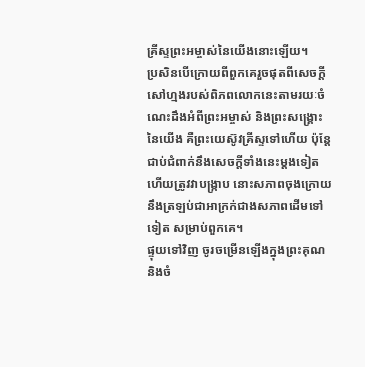គ្រីស្ទព្រះអម្ចាស់នៃយើងនោះឡើយ។
ប្រសិនបើក្រោយពីពួកគេរួចផុតពីសេចក្ដីសៅហ្មងរបស់ពិភពលោកនេះតាមរយៈចំណេះដឹងអំពីព្រះអម្ចាស់ និងព្រះសង្គ្រោះនៃយើង គឺព្រះយេស៊ូវគ្រីស្ទទៅហើយ ប៉ុន្តែជាប់ជំពាក់នឹងសេចក្ដីទាំងនេះម្ដងទៀត ហើយត្រូវវាបង្ក្រាប នោះសភាពចុងក្រោយនឹងត្រឡប់ជាអាក្រក់ជាងសភាពដើមទៅទៀត សម្រាប់ពួកគេ។
ផ្ទុយទៅវិញ ចូរចម្រើនឡើងក្នុងព្រះគុណ និងចំ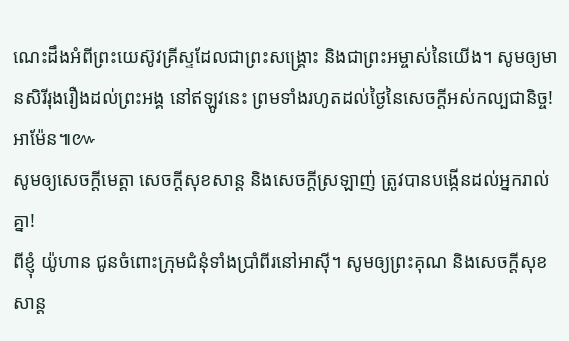ណេះដឹងអំពីព្រះយេស៊ូវគ្រីស្ទដែលជាព្រះសង្គ្រោះ និងជាព្រះអម្ចាស់នៃយើង។ សូមឲ្យមានសិរីរុងរឿងដល់ព្រះអង្គ នៅឥឡូវនេះ ព្រមទាំងរហូតដល់ថ្ងៃនៃសេចក្ដីអស់កល្បជានិច្ច! អាម៉ែន៕៚
សូមឲ្យសេចក្ដីមេត្តា សេចក្ដីសុខសាន្ត និងសេចក្ដីស្រឡាញ់ ត្រូវបានបង្កើនដល់អ្នករាល់គ្នា!
ពីខ្ញុំ យ៉ូហាន ជូនចំពោះក្រុមជំនុំទាំងប្រាំពីរនៅអាស៊ី។ សូមឲ្យព្រះគុណ និងសេចក្ដីសុខសាន្ត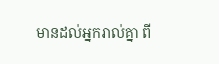មានដល់អ្នករាល់គ្នា ពី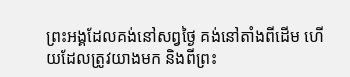ព្រះអង្គដែលគង់នៅសព្វថ្ងៃ គង់នៅតាំងពីដើម ហើយដែលត្រូវយាងមក និងពីព្រះ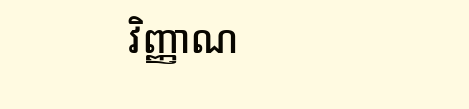វិញ្ញាណ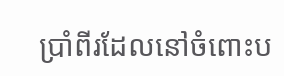ប្រាំពីរដែលនៅចំពោះប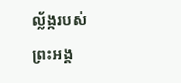ល្ល័ង្ករបស់ព្រះអង្គ